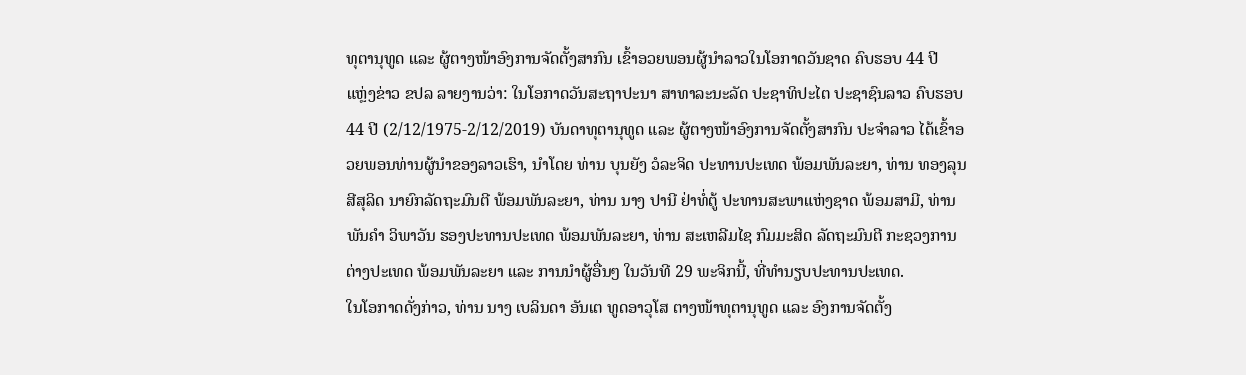ທຸຕານຸທູດ ແລະ ຜູ້ຕາງໜ້າອົງການຈັດຕັ້ງສາກົນ ເຂົ້າອວຍພອນຜູ້ນຳລາວໃນໂອກາດວັນຊາດ ຄົບຮອບ 44 ປີ
ແຫຼ່ງຂ່າວ ຂປລ ລາຍງານວ່າ: ໃນໂອກາດວັນສະຖາປະນາ ສາທາລະນະລັດ ປະຊາທິປະໄຕ ປະຊາຊົນລາວ ຄົບຮອບ 44 ປີ (2/12/1975-2/12/2019) ບັນດາທຸຕານຸທູດ ແລະ ຜູ້ຕາງໜ້າອົງການຈັດຕັ້ງສາກົນ ປະຈຳລາວ ໄດ້ເຂົ້າອວຍພອນທ່ານຜູ້ນຳຂອງລາວເຮົາ, ນຳໂດຍ ທ່ານ ບຸນຍັງ ວໍລະຈິດ ປະທານປະເທດ ພ້ອມພັນລະຍາ, ທ່ານ ທອງລຸນ ສີສຸລິດ ນາຍົກລັດຖະມົນຕີ ພ້ອມພັນລະຍາ, ທ່ານ ນາງ ປານີ ຢ່າທໍ່ຕູ້ ປະທານສະພາແຫ່ງຊາດ ພ້ອມສາມີ, ທ່ານ ພັນຄຳ ວິພາວັນ ຮອງປະທານປະເທດ ພ້ອມພັນລະຍາ, ທ່ານ ສະເຫລີມໄຊ ກົມມະສິດ ລັດຖະມົນຕີ ກະຊວງການຕ່າງປະເທດ ພ້ອມພັນລະຍາ ແລະ ການນໍາຜູ້ອື່ນໆ ໃນວັນທີ 29 ພະຈິກນີ້, ທີ່ທຳນຽບປະທານປະເທດ.
ໃນໂອກາດດັ່ງກ່າວ, ທ່ານ ນາງ ເບລິນດາ ອັນເຕ ທູດອາວຸໂສ ຕາງໜ້າທຸຕານຸທູດ ແລະ ອົງການຈັດຕັ້ງ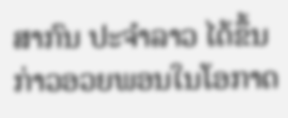ສາກົນ ປະຈຳລາວ ໄດ້ຂຶ້ນກ່າວອວຍພອນໃນໂອກາດ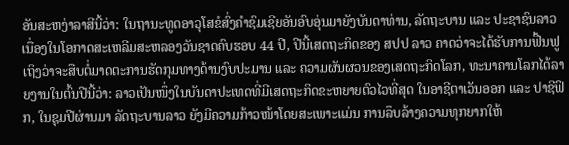ອັນສະຫງ່າລາສີນີ້ວ່າ: ໃນຖານະທູດອາວຸໂສຂໍສົ່ງຄຳຊົມເຊີຍອັນອົບອຸ່ນມາຍັງບັນດາທ່ານ, ລັດຖະບານ ແລະ ປະຊາຊົນລາວ ເນື່ອງໃນໂອກາດສະເຫລີມສະຫລອງວັນຊາດຄົບຮອບ 44 ປີ, ປີນີ້ເສດຖະກິດຂອງ ສປປ ລາວ ຄາດວ່າຈະໄດ້ຮັບການຟື້ນຟູ ເຖິງວ່າຈະສືບຕໍ່ມາດຕະການຮັດກຸມທາງດ້ານງົບປະມານ ແລະ ຄວາມຜັນຜວນຂອງເສດຖະກິດໂລກ, ທະນາຄານໂລກໄດ້ລາຍງານໃນຕົ້ນປີນີ້ວ່າ: ລາວເປັນໜຶ່ງໃນບັນດາປະເທດທີ່ມີເສດຖະກິດຂະຫຍາຍຕົວໄວທີ່ສຸດ ໃນອາຊີຕາເວັນອອກ ແລະ ປາຊີຟິກ, ໃນຊຸມປີຜ່ານມາ ລັດຖະບານລາວ ຍັງມີຄວາມກ້າວໜ້າໂດຍສະເພາະແມ່ນ ການລຶບລ້າງຄວາມທຸກຍາກໃຫ້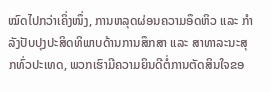ໝົດໄປກວ່າເຄິ່ງໜຶ່ງ, ການຫລຸດຜ່ອນຄວາມອຶດຫິວ ແລະ ກຳລັງປັບປຸງປະສິດທິພາບດ້ານການສຶກສາ ແລະ ສາທາລະນະສຸກທົ່ວປະເທດ, ພວກເຮົາມີຄວາມຍິນດີຕໍ່ການຕັດສິນໃຈຂອ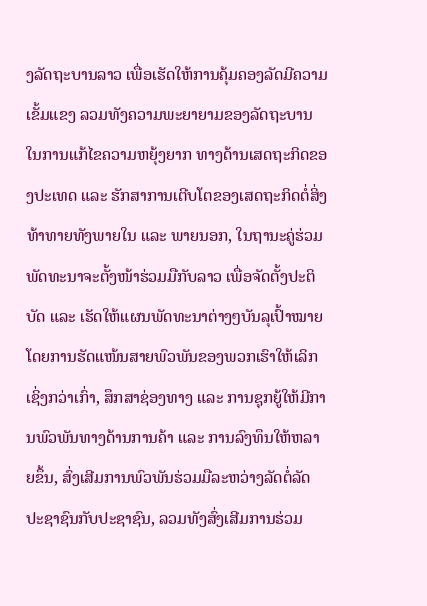ງລັດຖະບານລາວ ເພື່ອເຮັດໃຫ້ການຄຸ້ມຄອງລັດມີຄວາມເຂັ້ມແຂງ ລວມທັງຄວາມພະຍາຍາມຂອງລັດຖະບານໃນການແກ້ໄຂຄວາມຫຍຸ້ງຍາກ ທາງດ້ານເສດຖະກິດຂອງປະເທດ ແລະ ຮັກສາການເຕີບໂຕຂອງເສດຖະກິດຕໍ່ສິ່ງທ້າທາຍທັງພາຍໃນ ແລະ ພາຍນອກ, ໃນຖານະຄູ່ຮ່ວມພັດທະນາຈະຕັ້ງໜ້າຮ່ວມມືກັບລາວ ເພື່ອຈັດຕັ້ງປະຕິບັດ ແລະ ເຮັດໃຫ້ແຜນພັດທະນາຕ່າງໆບັນລຸເປົ້າໝາຍໂດຍການຮັດແໜ້ນສາຍພົວພັນຂອງພວກເຮົາໃຫ້ເລິກເຊິ່ງກວ່າເກົ່າ, ສຶກສາຊ່ອງທາງ ແລະ ການຊຸກຍູ້ໃຫ້ມີການພົວພັນທາງດ້ານການຄ້າ ແລະ ການລົງທຶນໃຫ້ຫລາຍຂຶ້ນ, ສົ່ງເສີມການພົວພັນຮ່ວມມືລະຫວ່າງລັດຕໍ່ລັດ ປະຊາຊົນກັບປະຊາຊົນ, ລວມທັງສົ່ງເສີມການຮ່ວມ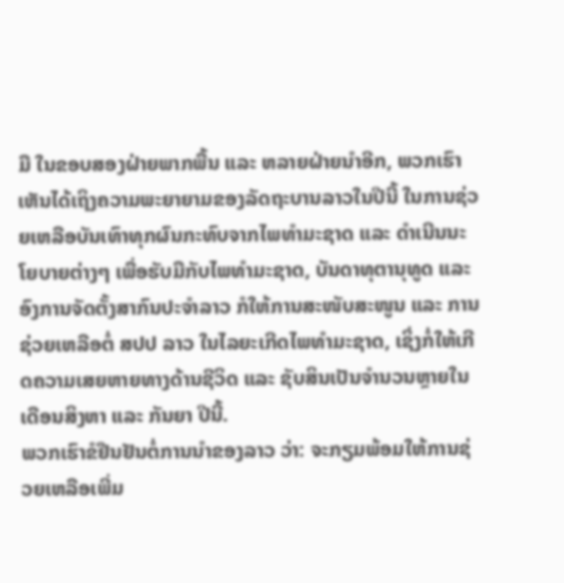ມື ໃນຂອບສອງຝ່າຍພາກພື້ນ ແລະ ຫລາຍຝ່າຍນຳອີກ, ພວກເຮົາເຫັນໄດ້ເຖິງຄວາມພະຍາຍາມຂອງລັດຖະບານລາວໃນປີນີ້ ໃນການຊ່ວຍເຫລືອບັນເທົາທຸກຜົນກະທົບຈາກໄພທຳມະຊາດ ແລະ ດຳເນີນນະໂຍບາຍຕ່າງໆ ເພື່ອຮັບມືກັບໄພທຳມະຊາດ, ບັນດາທຸຕານຸທູດ ແລະ ອົງການຈັດຕັ້ງສາກົນປະຈຳລາວ ກໍໃຫ້ການສະໜັບສະໜູນ ແລະ ການຊ່ວຍເຫລືອຕໍ່ ສປປ ລາວ ໃນໄລຍະເກີດໄພທຳມະຊາດ, ເຊິ່ງກໍ່ໃຫ້ເກີດຄວາມເສຍຫາຍທາງດ້ານຊີວິດ ແລະ ຊັບສິນເປັນຈໍານວນຫຼາຍໃນເດືອນສິງຫາ ແລະ ກັນຍາ ປີນີ້.
ພວກເຮົາຂໍຢືນຢັນຕໍ່ການນຳຂອງລາວ ວ່າ: ຈະກຽມພ້ອມໃຫ້ການຊ່ວຍເຫລືອເພີ່ມ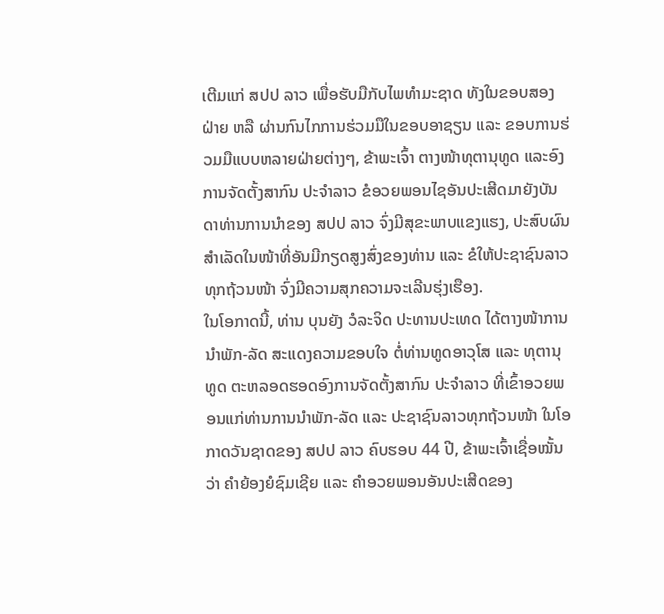ເຕີມແກ່ ສປປ ລາວ ເພື່ອຮັບມືກັບໄພທຳມະຊາດ ທັງໃນຂອບສອງຝ່າຍ ຫລື ຜ່ານກົນໄກການຮ່ວມມືໃນຂອບອາຊຽນ ແລະ ຂອບການຮ່ວມມືແບບຫລາຍຝ່າຍຕ່າງໆ, ຂ້າພະເຈົ້າ ຕາງໜ້າທຸຕານຸທູດ ແລະອົງການຈັດຕັ້ງສາກົນ ປະຈຳລາວ ຂໍອວຍພອນໄຊອັນປະເສີດມາຍັງບັນດາທ່ານການນໍາຂອງ ສປປ ລາວ ຈົ່ງມີສຸຂະພາບແຂງແຮງ, ປະສົບຜົນສຳເລັດໃນໜ້າທີ່ອັນມີກຽດສູງສົ່ງຂອງທ່ານ ແລະ ຂໍໃຫ້ປະຊາຊົນລາວທຸກຖ້ວນໜ້າ ຈົ່ງມີຄວາມສຸກຄວາມຈະເລີນຮຸ່ງເຮືອງ.
ໃນໂອກາດນີ້, ທ່ານ ບຸນຍັງ ວໍລະຈິດ ປະທານປະເທດ ໄດ້ຕາງໜ້າການນຳພັກ-ລັດ ສະແດງຄວາມຂອບໃຈ ຕໍ່ທ່ານທູດອາວຸໂສ ແລະ ທຸຕານຸທູດ ຕະຫລອດຮອດອົງການຈັດຕັ້ງສາກົນ ປະຈຳລາວ ທີ່ເຂົ້າອວຍພອນແກ່ທ່ານການນຳພັກ-ລັດ ແລະ ປະຊາຊົນລາວທຸກຖ້ວນໜ້າ ໃນໂອກາດວັນຊາດຂອງ ສປປ ລາວ ຄົບຮອບ 44 ປີ, ຂ້າພະເຈົ້າເຊື່ອໝັ້ນວ່າ ຄໍາຍ້ອງຍໍຊົມເຊີຍ ແລະ ຄຳອວຍພອນອັນປະເສີດຂອງ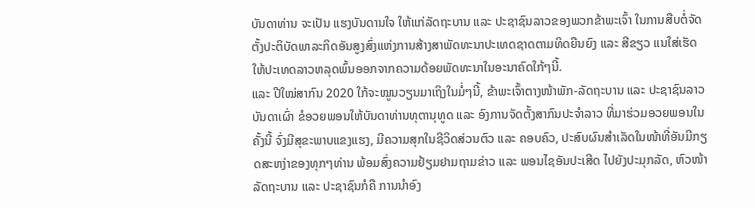ບັນດາທ່ານ ຈະເປັນ ແຮງບັນດານໃຈ ໃຫ້ແກ່ລັດຖະບານ ແລະ ປະຊາຊົນລາວຂອງພວກຂ້າພະເຈົ້າ ໃນການສືບຕໍ່ຈັດຕັ້ງປະຕິບັດພາລະກິດອັນສູງສົ່ງແຫ່ງການສ້າງສາພັດທະນາປະເທດຊາດຕາມທິດຍືນຍົງ ແລະ ສີຂຽວ ແນໃສ່ເຮັດໃຫ້ປະເທດລາວຫລຸດພົ້ນອອກຈາກຄວາມດ້ອຍພັດທະນາໃນອະນາຄົດໃກ້ໆນີ້.
ແລະ ປີໃໝ່ສາກົນ 2020 ໃກ້ຈະໝູນວຽນມາເຖິງໃນມໍ່ໆນີ້, ຂ້າພະເຈົ້າຕາງໜ້າພັກ-ລັດຖະບານ ແລະ ປະຊາຊົນລາວບັນດາເຜົ່າ ຂໍອວຍພອນໃຫ້ບັນດາທ່ານທຸຕານຸທູດ ແລະ ອົງການຈັດຕັ້ງສາກົນປະຈຳລາວ ທີ່ມາຮ່ວມອວຍພອນໃນຄັ້ງນີ້ ຈົ່ງມີສຸຂະພາບແຂງແຮງ, ມີຄວາມສຸກໃນຊີວິດສ່ວນຕົວ ແລະ ຄອບຄົວ, ປະສົບຜົນສຳເລັດໃນໜ້າທີ່ອັນມີກຽດສະຫງ່າຂອງທຸກໆທ່ານ ພ້ອມສົ່ງຄວາມຢ້ຽມຢາມຖາມຂ່າວ ແລະ ພອນໄຊອັນປະເສີດ ໄປຍັງປະມຸກລັດ, ຫົວໜ້າລັດຖະບານ ແລະ ປະຊາຊົນກໍຄື ການນຳອົງ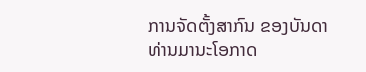ການຈັດຕັ້ງສາກົນ ຂອງບັນດາທ່ານມານະໂອກາດ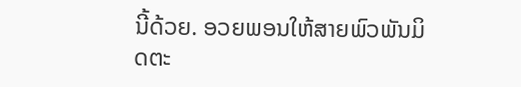ນີ້ດ້ວຍ. ອວຍພອນໃຫ້ສາຍພົວພັນມິດຕະ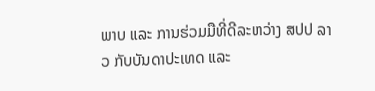ພາບ ແລະ ການຮ່ວມມືທີ່ດີລະຫວ່າງ ສປປ ລາວ ກັບບັນດາປະເທດ ແລະ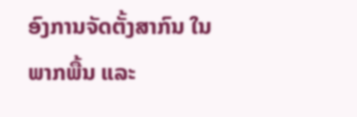ອົງການຈັດຕັ້ງສາກົນ ໃນພາກພື້ນ ແລະ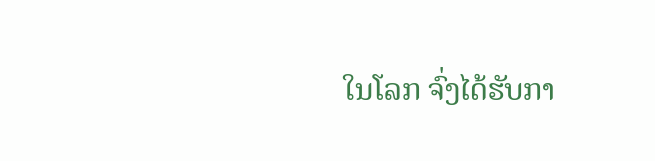ໃນໂລກ ຈົ່ງໄດ້ຮັບກາ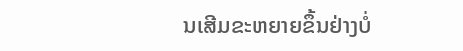ນເສີມຂະຫຍາຍຂຶ້ນຢ່າງບໍ່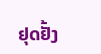ຢຸດຢັ້ງ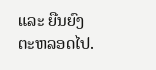ແລະ ຍືນຍົງຕະຫລອດໄປ.